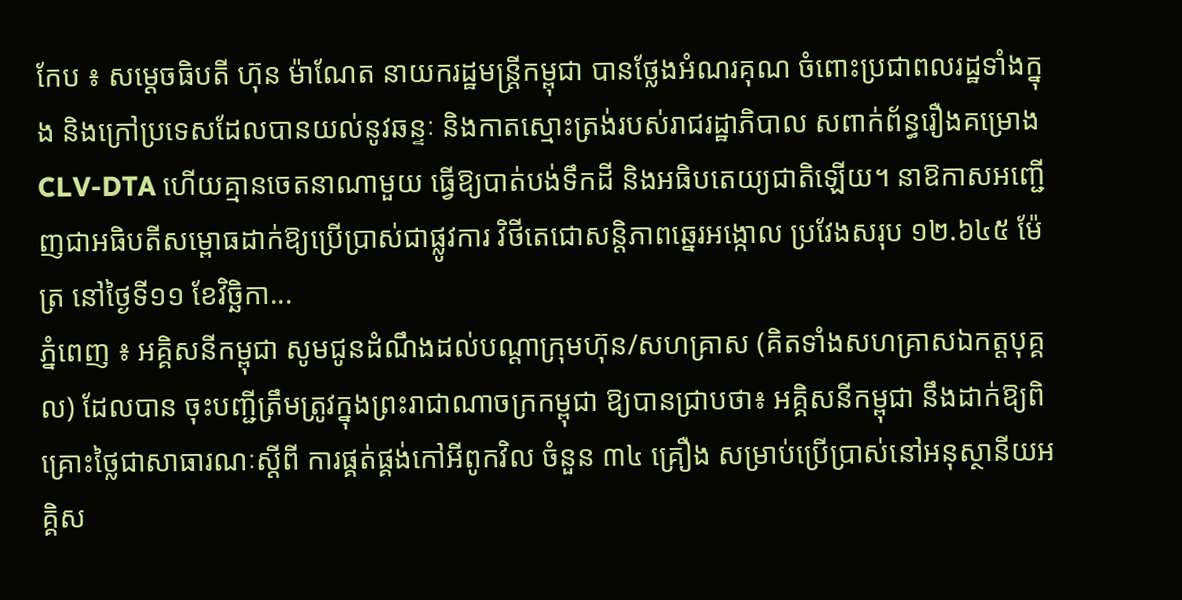កែប ៖ សម្ដេចធិបតី ហ៊ុន ម៉ាណែត នាយករដ្ឋមន្ដ្រីកម្ពុជា បានថ្លែងអំណរគុណ ចំពោះប្រជាពលរដ្ឋទាំងក្នុង និងក្រៅប្រទេសដែលបានយល់នូវឆន្ទៈ និងកាតស្មោះត្រង់របស់រាជរដ្ឋាភិបាល សពាក់ព័ន្ធរឿងគម្រោង CLV-DTA ហើយគ្មានចេតនាណាមួយ ធ្វើឱ្យបាត់បង់ទឹកដី និងអធិបតេយ្យជាតិឡើយ។ នាឱកាសអញ្ជើញជាអធិបតីសម្ពោធដាក់ឱ្យប្រើប្រាស់ជាផ្លូវការ វិថីតេជោសន្តិភាពឆ្នេរអង្កោល ប្រវែងសរុប ១២.៦៤៥ ម៉ែត្រ នៅថ្ងៃទី១១ ខែវិច្ឆិកា...
ភ្នំពេញ ៖ អគ្គិសនីកម្ពុជា សូមជូនដំណឹងដល់បណ្តាក្រុមហ៊ុន/សហគ្រាស (គិតទាំងសហគ្រាសឯកត្តបុគ្គល) ដែលបាន ចុះបញ្ជីត្រឹមត្រូវក្នុងព្រះរាជាណាចក្រកម្ពុជា ឱ្យបានជ្រាបថា៖ អគ្គិសនីកម្ពុជា នឹងដាក់ឱ្យពិគ្រោះថ្លៃជាសាធារណៈស្តីពី ការផ្គត់ផ្គង់កៅអីពូកវិល ចំនួន ៣៤ គ្រឿង សម្រាប់ប្រើប្រាស់នៅអនុស្ថានីយអគ្គិស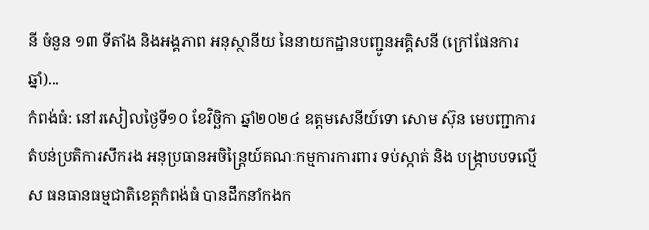នី ចំនួន ១៣ ទីតាំង និងអង្គភាព អនុស្ថានីយ នៃនាយកដ្ឋានបញ្ជូនអគ្គិសនី (ក្រៅផែនការឆ្នាំ)...
កំពង់ធំ: នៅរសៀលថ្ងៃទី១០ ខែវិច្ឆិកា ឆ្នាំ២០២៤ ឧត្តមសេនីយ៍ទោ សោម ស៊ុន មេបញ្ជាការតំបន់ប្រតិការសឹករង អនុប្រធានអចិន្ត្រៃយ៍គណៈកម្មការការពារ ទប់ស្កាត់ និង បង្ក្រាបបទល្មើស ធនធានធម្មជាតិខេត្តកំពង់ធំ បានដឹកនាំកងក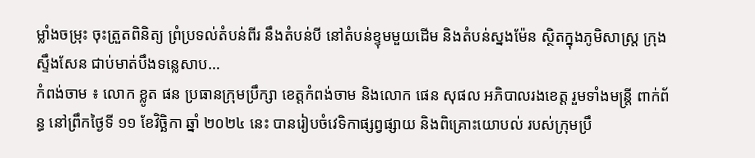ម្លាំងចម្រុះ ចុះត្រួតពិនិត្យ ព្រំប្រទល់តំបន់ពីរ នឹងតំបន់បី នៅតំបន់ខ្ទុមមួយដើម និងតំបន់ស្នងម៉ែន ស្ថិតក្នុងភូមិសាស្ត្រ ក្រុងស្ទឹងសែន ជាប់មាត់បឹងទន្លេសាប...
កំពង់ចាម ៖ លោក ខ្លូត ផន ប្រធានក្រុមប្រឹក្សា ខេត្តកំពង់ចាម និងលោក ផេន សុផល អភិបាលរងខេត្ត រួមទាំងមន្ត្រី ពាក់ព័ន្ធ នៅព្រឹកថ្ងៃទី ១១ ខែវិច្ឆិកា ឆ្នាំ ២០២៤ នេះ បានរៀបចំវេទិកាផ្សព្វផ្សាយ និងពិគ្រោះយោបល់ របស់ក្រុមប្រឹ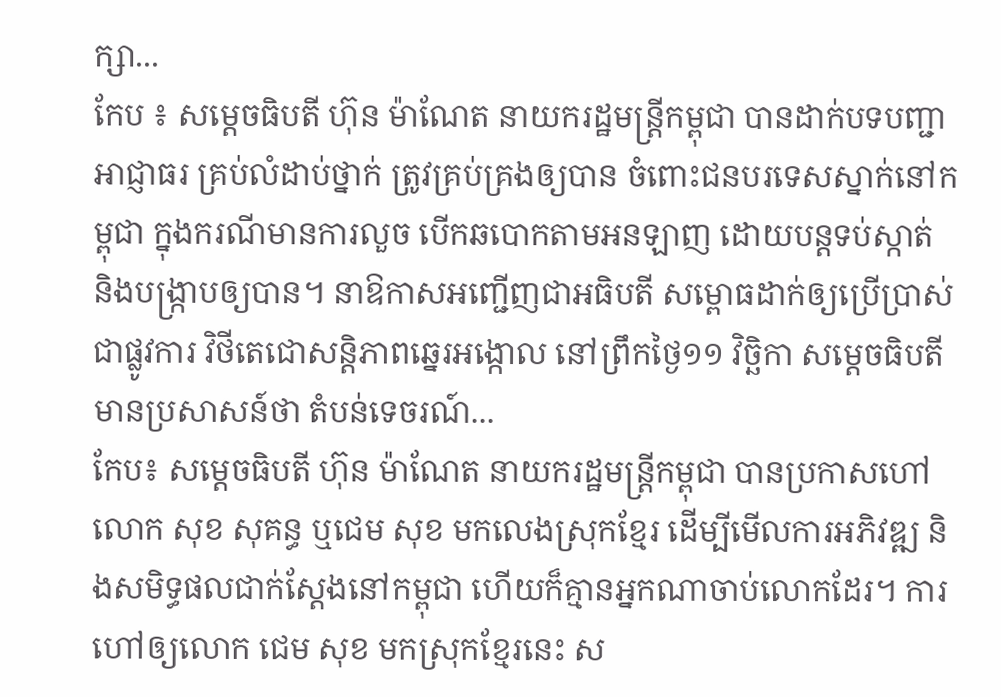ក្សា...
កែប ៖ សម្ដេចធិបតី ហ៊ុន ម៉ាណែត នាយករដ្ឋមន្ដ្រីកម្ពុជា បានដាក់បទបញ្ជាអាជ្ញាធរ គ្រប់លំដាប់ថ្នាក់ ត្រូវគ្រប់គ្រងឲ្យបាន ចំពោះជនបរទេសស្នាក់នៅកម្ពុជា ក្នុងករណីមានការលួច បើកឆបោកតាមអនឡាញ ដោយបន្តទប់ស្កាត់ និងបង្ក្រាបឲ្យបាន។ នាឱកាសអញ្ជើញជាអធិបតី សម្ពោធដាក់ឲ្យប្រើប្រាស់ជាផ្លូវការ វិថីតេជោសន្តិភាពឆ្នេរអង្កោល នៅព្រឹកថ្ងៃ១១ វិច្ឆិកា សម្ដេចធិបតី មានប្រសាសន៍ថា តំបន់ទេចរណ៍...
កែប៖ សម្ដេចធិបតី ហ៊ុន ម៉ាណែត នាយករដ្ឋមន្ដ្រីកម្ពុជា បានប្រកាសហៅលោក សុខ សុគន្ធ ឬជេម សុខ មកលេងស្រុកខ្មែរ ដើម្បីមើលការអភិវឌ្ឍ និងសមិទ្ធផលជាក់ស្ដែងនៅកម្ពុជា ហើយក៏គ្មានអ្នកណាចាប់លោកដែរ។ ការហៅឲ្យលោក ជេម សុខ មកស្រុកខ្មែរនេះ ស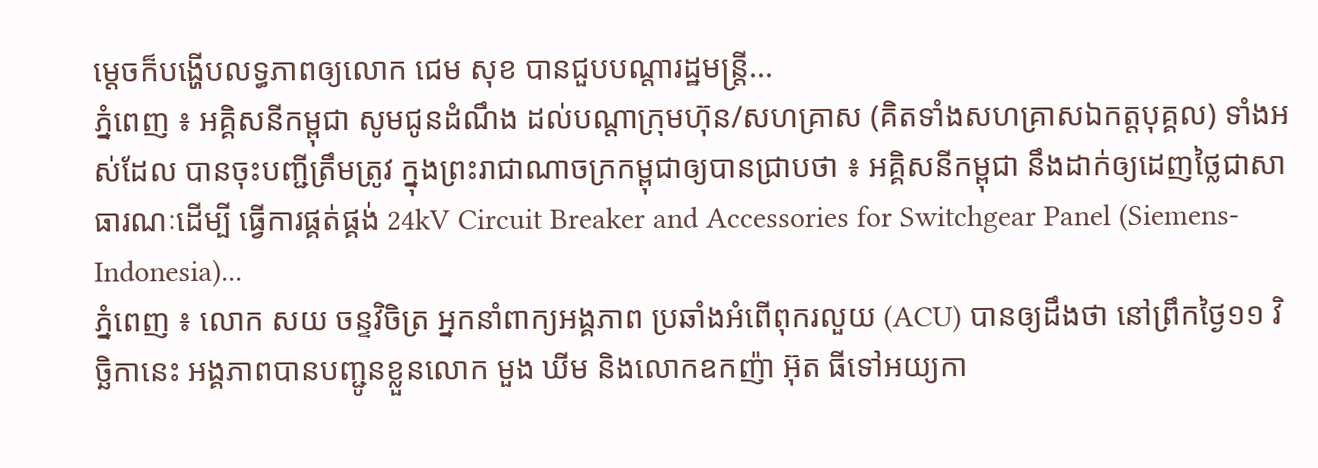ម្តេចក៏បង្ហើបលទ្ធភាពឲ្យលោក ជេម សុខ បានជួបបណ្តារដ្ឋមន្ដ្រី...
ភ្នំពេញ ៖ អគ្គិសនីកម្ពុជា សូមជូនដំណឹង ដល់បណ្តាក្រុមហ៊ុន/សហគ្រាស (គិតទាំងសហគ្រាសឯកត្តបុគ្គល) ទាំងអស់ដែល បានចុះបញ្ជីត្រឹមត្រូវ ក្នុងព្រះរាជាណាចក្រកម្ពុជាឲ្យបានជ្រាបថា ៖ អគ្គិសនីកម្ពុជា នឹងដាក់ឲ្យដេញថ្លៃជាសាធារណៈដើម្បី ធ្វើការផ្គត់ផ្គង់ 24kV Circuit Breaker and Accessories for Switchgear Panel (Siemens-Indonesia)...
ភ្នំពេញ ៖ លោក សយ ចន្ទវិចិត្រ អ្នកនាំពាក្យអង្គភាព ប្រឆាំងអំពើពុករលួយ (ACU) បានឲ្យដឹងថា នៅព្រឹកថ្ងៃ១១ វិច្ឆិកានេះ អង្គភាពបានបញ្ជូនខ្លួនលោក មួង ឃីម និងលោកឧកញ៉ា អ៊ុត ធីទៅអយ្យកា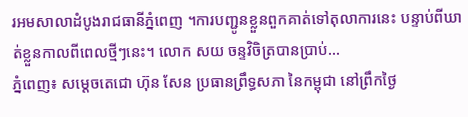រអមសាលាដំបូងរាជធានីភ្នំពេញ ។ការបញ្ជូនខ្លួនពួកគាត់ទៅតុលាការនេះ បន្ទាប់ពីឃាត់ខ្លួនកាលពីពេលថ្មីៗនេះ។ លោក សយ ចន្ទវិចិត្របានប្រាប់...
ភ្នំពេញ៖ សម្តេចតេជោ ហ៊ុន សែន ប្រធានព្រឹទ្ធសភា នៃកម្ពុជា នៅព្រឹកថ្ងៃ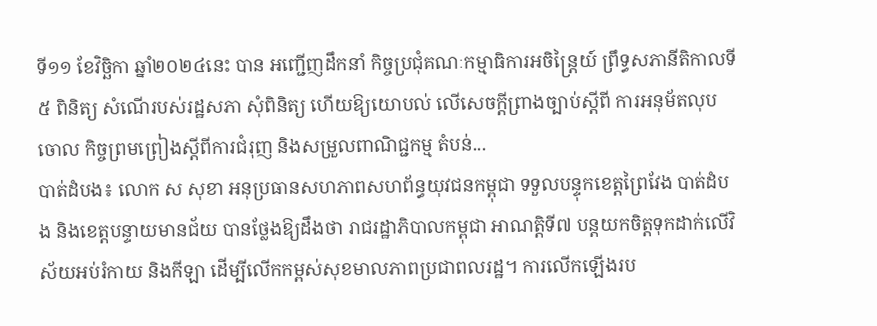ទី១១ ខែវិច្ឆិកា ឆ្នាំ២០២៤នេះ បាន អញ្ជើញដឹកនាំ កិច្ចប្រជុំគណៈកម្មាធិការអចិន្ត្រៃយ៍ ព្រឹទ្ធសភានីតិកាលទី៥ ពិនិត្យ សំណើរបស់រដ្ឋសភា សុំពិនិត្យ ហើយឱ្យយោបល់ លើសេចក្តីព្រាងច្បាប់ស្តីពី ការអនុម័តលុបចោល កិច្ចព្រមព្រៀងស្តីពីការជំរុញ និងសម្រួលពាណិជ្ជកម្ម តំបន់...
បាត់ដំបង៖ លោក ស សុខា អនុប្រធានសហភាពសហព័ន្ធយុវជនកម្ពុជា ទទួលបន្ទុកខេត្តព្រៃវែង បាត់ដំបង និងខេត្តបន្ទាយមានជ័យ បានថ្លែងឱ្យដឹងថា រាជរដ្ឋាភិបាលកម្ពុជា អាណត្តិទី៧ បន្ដយកចិត្តទុកដាក់លើវិស័យអប់រំកាយ និងកីឡា ដើម្បីលើកកម្ពស់សុខមាលភាពប្រជាពលរដ្ឋ។ ការលើកឡើងរប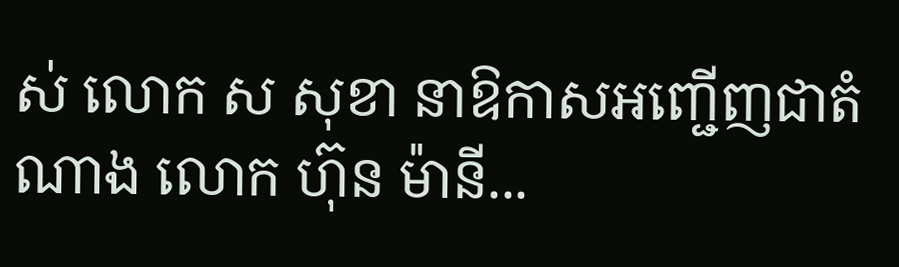ស់ លោក ស សុខា នាឱកាសអញ្ជើញជាតំណាង លោក ហ៊ុន ម៉ានី...